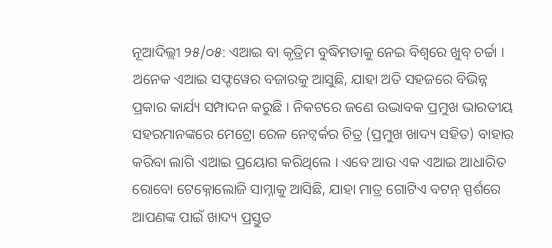ନୂଆଦିଲ୍ଲୀ ୨୫/୦୫: ଏଆଇ ବା କୃତ୍ରିମ ବୁଦ୍ଧିମତାକୁ ନେଇ ବିଶ୍ୱରେ ଖୁବ୍ ଚର୍ଚ୍ଚା । ଅନେକ ଏଆଇ ସଫ୍ଟୱେର ବଜାରକୁ ଆସୁଛି, ଯାହା ଅତି ସହଜରେ ବିଭିନ୍ନ ପ୍ରକାର କାର୍ଯ୍ୟ ସମ୍ପାଦନ କରୁଛି । ନିକଟରେ ଜଣେ ଉଦ୍ଭାବକ ପ୍ରମୁଖ ଭାରତୀୟ ସହରମାନଙ୍କରେ ମେଟ୍ରୋ ରେଳ ନେଟ୍ୱର୍କର ଚିତ୍ର (ପ୍ରମୁଖ ଖାଦ୍ୟ ସହିତ) ବାହାର କରିବା ଲାଗି ଏଆଇ ପ୍ରୟୋଗ କରିଥିଲେ । ଏବେ ଆଉ ଏକ ଏଆଇ ଆଧାରିତ ରୋବୋ ଟେକ୍ନୋଲୋଜି ସାମ୍ନାକୁ ଆସିଛି, ଯାହା ମାତ୍ର ଗୋଟିଏ ବଟନ୍ ସ୍ପର୍ଶରେ ଆପଣଙ୍କ ପାଇଁ ଖାଦ୍ୟ ପ୍ରସ୍ତୁତ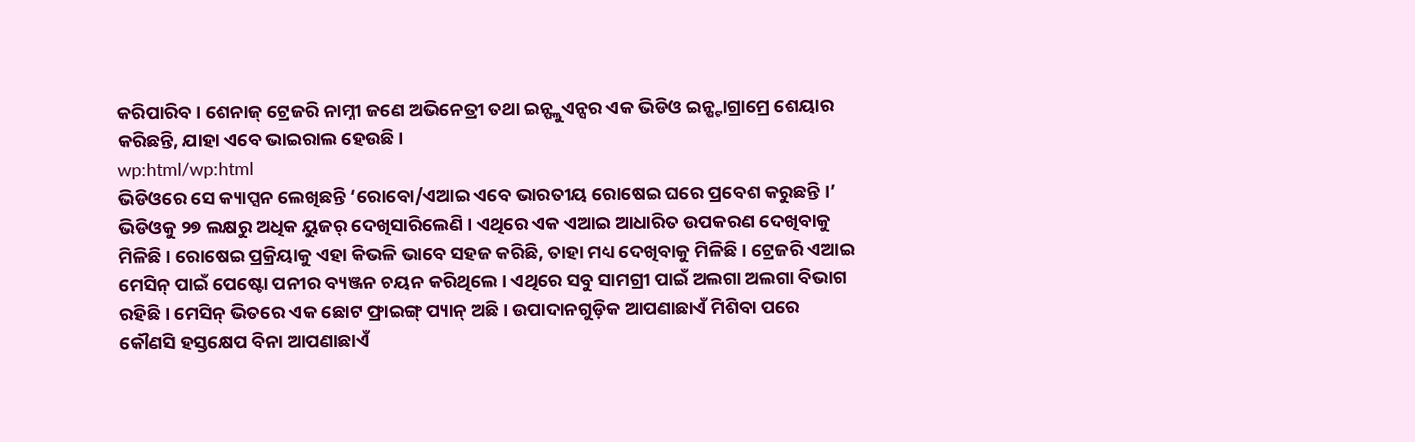କରିପାରିବ । ଶେନାଜ୍ ଟ୍ରେଜରି ନାମ୍ନୀ ଜଣେ ଅଭିନେତ୍ରୀ ତଥା ଇନ୍ଫ୍ଲୁଏନ୍ସର ଏକ ଭିଡିଓ ଇନ୍ଷ୍ଟାଗ୍ରାମ୍ରେ ଶେୟାର କରିଛନ୍ତି, ଯାହା ଏବେ ଭାଇରାଲ ହେଉଛି ।
wp:html/wp:html
ଭିଡିଓରେ ସେ କ୍ୟାପ୍ସନ ଲେଖିଛନ୍ତି ‘ରୋବୋ/ଏଆଇ ଏବେ ଭାରତୀୟ ରୋଷେଇ ଘରେ ପ୍ରବେଶ କରୁଛନ୍ତି ।’ ଭିଡିଓକୁ ୨୭ ଲକ୍ଷରୁ ଅଧିକ ୟୁଜର୍ ଦେଖିସାରିଲେଣି । ଏଥିରେ ଏକ ଏଆଇ ଆଧାରିତ ଉପକରଣ ଦେଖିବାକୁ ମିଳିଛି । ରୋଷେଇ ପ୍ରକ୍ରିୟାକୁ ଏହା କିଭଳି ଭାବେ ସହଜ କରିଛି, ତାହା ମଧ୍ୟ ଦେଖିବାକୁ ମିଳିଛି । ଟ୍ରେଜରି ଏଆଇ ମେସିନ୍ ପାଇଁ ପେଷ୍ଟୋ ପନୀର ବ୍ୟଞ୍ଜନ ଚୟନ କରିଥିଲେ । ଏଥିରେ ସବୁ ସାମଗ୍ରୀ ପାଇଁ ଅଲଗା ଅଲଗା ବିଭାଗ ରହିଛି । ମେସିନ୍ ଭିତରେ ଏକ ଛୋଟ ଫ୍ରାଇଙ୍ଗ୍ ପ୍ୟାନ୍ ଅଛି । ଉପାଦାନଗୁଡ଼ିକ ଆପଣାଛାଏଁ ମିଶିବା ପରେ କୌଣସି ହସ୍ତକ୍ଷେପ ବିନା ଆପଣାଛାଏଁ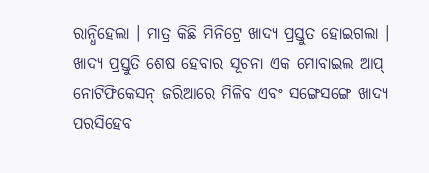ରାନ୍ଧିହେଲା । ମାତ୍ର କିଛି ମିନିଟ୍ରେ ଖାଦ୍ୟ ପ୍ରସ୍ତୁତ ହୋଇଗଲା । ଖାଦ୍ୟ ପ୍ରସ୍ତୁତି ଶେଷ ହେବାର ସୂଚନା ଏକ ମୋବାଇଲ ଆପ୍ ନୋଟିଫିକେସନ୍ ଜରିଆରେ ମିଳିବ ଏବଂ ସଙ୍ଗେସଙ୍ଗେ ଖାଦ୍ୟ ପରସିହେବ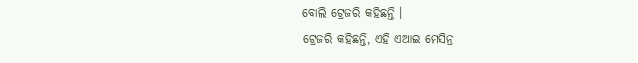ବୋଲି ଟ୍ରେଜରି କହିଛନ୍ତି ।
ଟ୍ରେଜରି କହିଛନ୍ତି, ଏହି ଏଆଇ ମେସିନ୍ର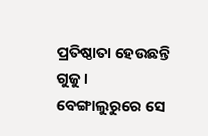ପ୍ରତିଷ୍ଠାତା ହେଉଛନ୍ତି ଗୁଜୁ । ବେଙ୍ଗାଲୁରୁରେ ସେ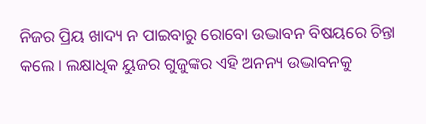ନିଜର ପ୍ରିୟ ଖାଦ୍ୟ ନ ପାଇବାରୁ ରୋବୋ ଉଦ୍ଭାବନ ବିଷୟରେ ଚିନ୍ତା କଲେ । ଲକ୍ଷାଧିକ ୟୁଜର ଗୁଜୁଙ୍କର ଏହି ଅନନ୍ୟ ଉଦ୍ଭାବନକୁ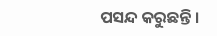ପସନ୍ଦ କରୁଛନ୍ତି ।